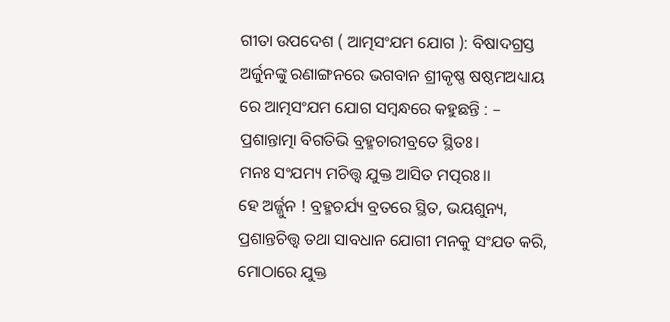ଗୀତା ଉପଦେଶ ( ଆତ୍ମସଂଯମ ଯୋଗ ): ବିଷାଦଗ୍ରସ୍ତ ଅର୍ଜୁନଙ୍କୁ ରଣାଙ୍ଗନରେ ଭଗବାନ ଶ୍ରୀକୃଷ୍ଣ ଷଷ୍ଠମଅଧ୍ୟାୟ ରେ ଆତ୍ମସଂଯମ ଯୋଗ ସମ୍ବନ୍ଧରେ କହୁଛନ୍ତି : –
ପ୍ରଶାନ୍ତାତ୍ମା ବିଗତିଭି ବ୍ରହ୍ମଚାରୀବ୍ରତେ ସ୍ଥିତଃ।
ମନଃ ସଂଯମ୍ୟ ମଚିତ୍ତ୍ୱ ଯୁକ୍ତ ଆସିତ ମତ୍ପରଃ।।
ହେ ଅର୍ଜ୍ଜୁନ ! ବ୍ରହ୍ମଚର୍ଯ୍ୟ ବ୍ରତରେ ସ୍ଥିତ, ଭୟଶୁନ୍ୟ, ପ୍ରଶାନ୍ତଚିତ୍ତ୍ୱ ତଥା ସାବଧାନ ଯୋଗୀ ମନକୁ ସଂଯତ କରି, ମୋଠାରେ ଯୁକ୍ତ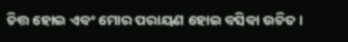ଚିତ୍ତ ହୋଇ ଏବଂ ମୋର ପରାୟଣ ହୋଇ ବସିବା ଉଚିତ।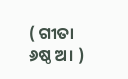( ଗୀତା ୬ଷ୍ଠ ଅ। )